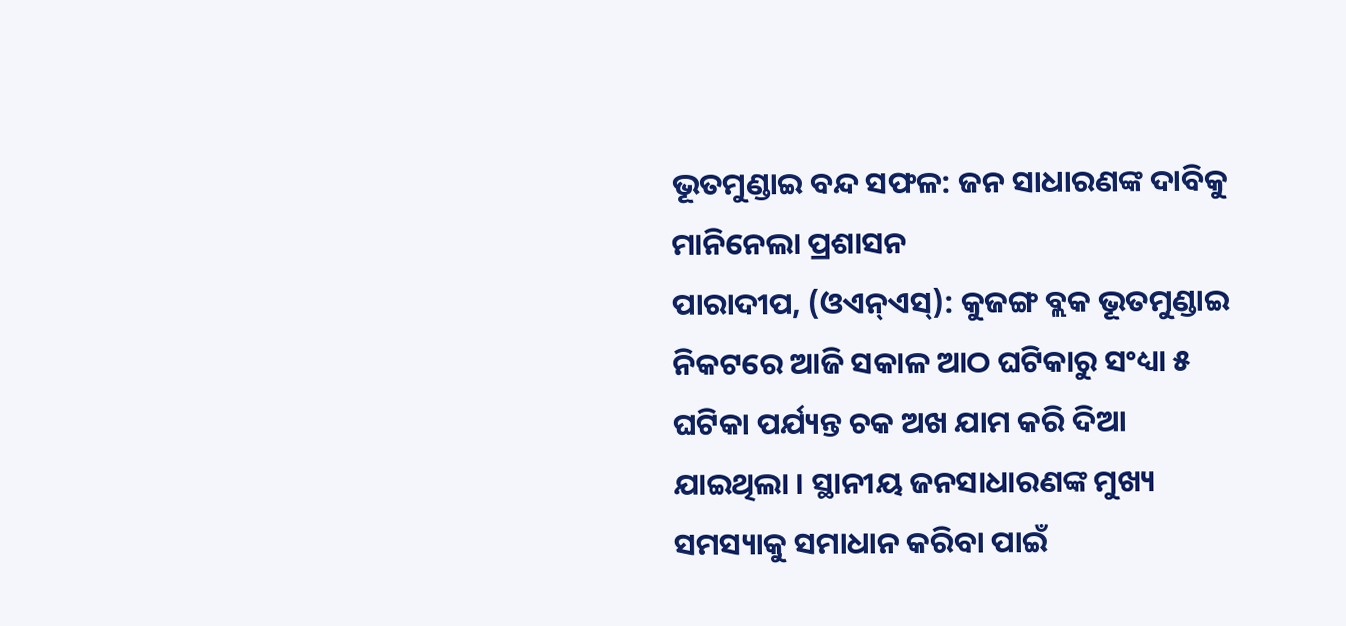ଭୂତମୁଣ୍ଡାଇ ବନ୍ଦ ସଫଳ: ଜନ ସାଧାରଣଙ୍କ ଦାବିକୁ ମାନିନେଲା ପ୍ରଶାସନ
ପାରାଦୀପ, (ଓଏନ୍ଏସ୍): କୁଜଙ୍ଗ ବ୍ଲକ ଭୂତମୁଣ୍ଡାଇ ନିକଟରେ ଆଜି ସକାଳ ଆଠ ଘଟିକାରୁ ସଂଧ୍ୟା ୫ ଘଟିକା ପର୍ଯ୍ୟନ୍ତ ଚକ ଅଖ ଯାମ କରି ଦିଆ ଯାଇଥିଲା । ସ୍ଥାନୀୟ ଜନସାଧାରଣଙ୍କ ମୁଖ୍ୟ ସମସ୍ୟାକୁ ସମାଧାନ କରିବା ପାଇଁ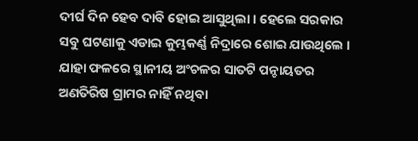ଦୀର୍ଘ ଦିନ ହେବ ଦାବି ହୋଇ ଆସୁଥିଲା । ହେଲେ ସରକାର ସବୁ ଘଟଣାକୁ ଏଡାଇ କୁମ୍ଭକର୍ଣ୍ଣ ନିଦ୍ରାରେ ଶୋଇ ଯାଉଥିଲେ । ଯାହା ଫଳରେ ସ୍ଥାନୀୟ ଅଂଚଳର ସାତଟି ପନ୍ଚାୟତର ଅଣତିରିଷ ଗ୍ରାମର ନାହିଁ ନଥିବା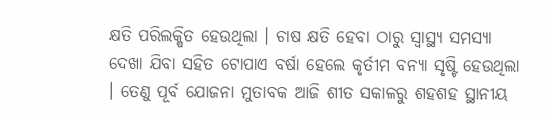କ୍ଷତି ପରିଲକ୍ଷିତ ହେଉଥିଲା । ଚାଷ କ୍ଷତି ହେବା ଠାରୁ ସ୍ୱାସ୍ଥ୍ୟ ସମସ୍ୟା ଦେଖା ଯିବା ସହିତ ଟୋପାଏ ବର୍ଷା ହେଲେ କୃର୍ତୀମ ବନ୍ୟା ସୃଷ୍ଟି ହେଉଥିଲା । ତେଣୁ ପୂର୍ବ ଯୋଜନା ମୁତାବକ ଆଜି ଶୀତ ସକାଳରୁ ଶହଶହ ସ୍ଥାନୀୟ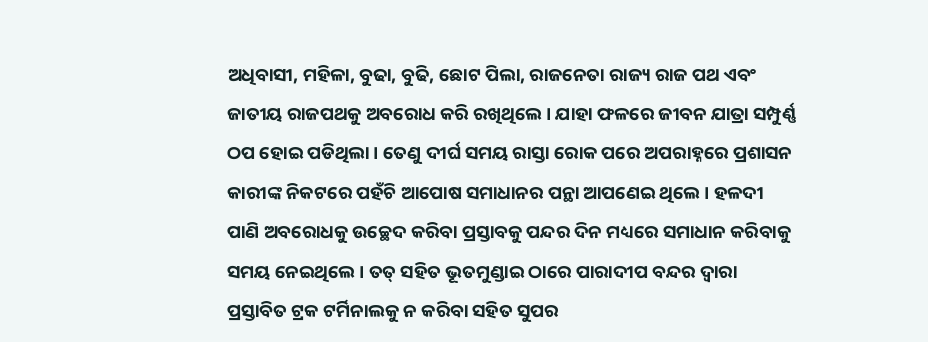ଅଧିବାସୀ, ମହିଳା, ବୁଢା, ବୁଢି, ଛୋଟ ପିଲା, ରାଜନେତା ରାଜ୍ୟ ରାଜ ପଥ ଏବଂ ଜାତୀୟ ରାଜପଥକୁ ଅବରୋଧ କରି ରଖିଥିଲେ । ଯାହା ଫଳରେ ଜୀବନ ଯାତ୍ରା ସମ୍ପୁର୍ଣ୍ଣ ଠପ ହୋଇ ପଡିଥିଲା । ତେଣୁ ଦୀର୍ଘ ସମୟ ରାସ୍ତା ରୋକ ପରେ ଅପରାହ୍ନରେ ପ୍ରଶାସନ କାରୀଙ୍କ ନିକଟରେ ପହଁଚି ଆପୋଷ ସମାଧାନର ପନ୍ଥା ଆପଣେଇ ଥିଲେ । ହଳଦୀ ପାଣି ଅବରୋଧକୁ ଉଚ୍ଛେଦ କରିବା ପ୍ରସ୍ତାବକୁ ପନ୍ଦର ଦିନ ମଧ୍ୟରେ ସମାଧାନ କରିବାକୁ ସମୟ ନେଇଥିଲେ । ତତ୍ ସହିତ ଭୂତମୁଣ୍ଡାଇ ଠାରେ ପାରାଦୀପ ବନ୍ଦର ଦ୍ୱାରା ପ୍ରସ୍ତାବିତ ଟ୍ରକ ଟର୍ମିନାଲକୁ ନ କରିବା ସହିତ ସୁପର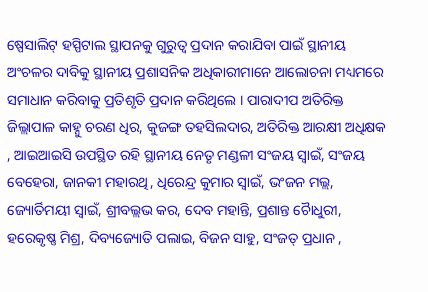ଷ୍ପେସାଲିଟ୍ ହସ୍ପିଟାଲ ସ୍ଥାପନକୁ ଗୁରୁତ୍ୱ ପ୍ରଦାନ କରାଯିବା ପାଇଁ ସ୍ଥାନୀୟ ଅଂଚଳର ଦାବିକୁ ସ୍ଥାନୀୟ ପ୍ରଶାସନିକ ଅଧିକାରୀମାନେ ଆଲୋଚନା ମଧ୍ୟମରେ ସମାଧାନ କରିବାକୁ ପ୍ରତିଶୃତି ପ୍ରଦାନ କରିଥିଲେ । ପାରାଦୀପ ଅତିରିକ୍ତ ଜିଲ୍ଲାପାଳ କାହ୍ନୁ ଚରଣ ଧିର, କୁଜଙ୍ଗ ତହସିଲଦାର, ଅତିରିକ୍ତ ଆରକ୍ଷୀ ଅଧିକ୍ଷକ , ଆଇଆଇସି ଉପସ୍ଥିତ ରହି ସ୍ଥାନୀୟ ନେତୃ ମଣ୍ଡଳୀ ସଂଜୟ ସ୍ୱାଇଁ, ସଂଜୟ ବେହେରା, ଜାନକୀ ମହାରଥି, ଧିରେନ୍ଦ୍ର କୁମାର ସ୍ୱାଇଁ, ଭଂଜନ ମଲ୍ଲ, ଜ୍ୟୋର୍ତିମୟୀ ସ୍ୱାଇଁ, ଶ୍ରୀବଲ୍ଲଭ କର, ଦେବ ମହାନ୍ତି, ପ୍ରଶାନ୍ତ ଚୈାଧୁରୀ, ହରେକୃଷ୍ଣ ମିଶ୍ର, ଦିବ୍ୟଜ୍ୟୋତି ପଲାଇ, ବିଜନ ସାହୁ, ସଂଜତ୍ ପ୍ରଧାନ ,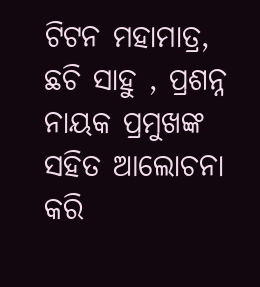ଟିଟନ ମହାମାତ୍ର, ଛଚି ସାହୁ , ପ୍ରଶନ୍ନ ନାୟକ ପ୍ରମୁଖଙ୍କ ସହିତ ଆଲୋଚନା କରି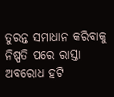ତୁରନ୍ତ ସମାଧାନ କରିବାକୁ ନିଷ୍ପତି ପରେ ରାସ୍ତା ଅବରୋଧ ହଟି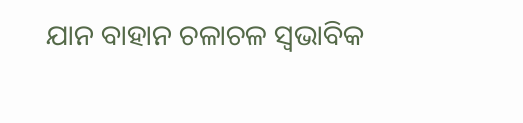ଯାନ ବାହାନ ଚଳାଚଳ ସ୍ୱଭାବିକ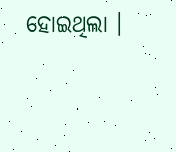ହୋଇଥିଲା ।